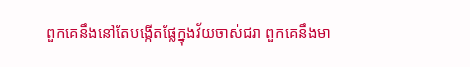ពួកគេនឹងនៅតែបង្កើតផ្លែក្នុងវ័យចាស់ជរា ពួកគេនឹងមា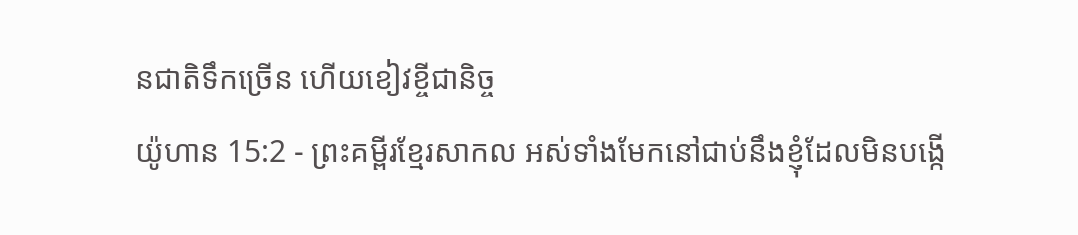នជាតិទឹកច្រើន ហើយខៀវខ្ចីជានិច្ច
យ៉ូហាន 15:2 - ព្រះគម្ពីរខ្មែរសាកល អស់ទាំងមែកនៅជាប់នឹងខ្ញុំដែលមិនបង្កើ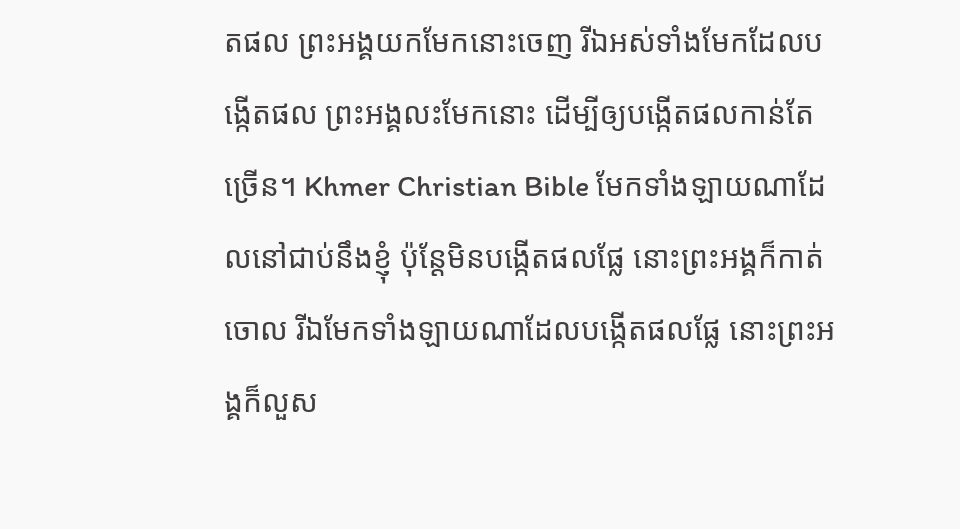តផល ព្រះអង្គយកមែកនោះចេញ រីឯអស់ទាំងមែកដែលបង្កើតផល ព្រះអង្គលះមែកនោះ ដើម្បីឲ្យបង្កើតផលកាន់តែច្រើន។ Khmer Christian Bible មែកទាំងឡាយណាដែលនៅជាប់នឹងខ្ញុំ ប៉ុន្ដែមិនបង្កើតផលផ្លែ នោះព្រះអង្គក៏កាត់ចោល រីឯមែកទាំងឡាយណាដែលបង្កើតផលផ្លែ នោះព្រះអង្គក៏លួស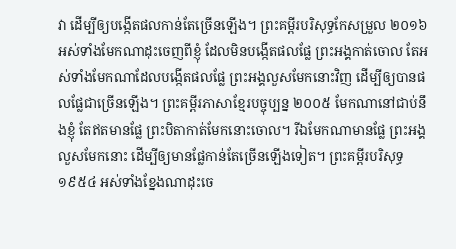វា ដើម្បីឲ្យបង្កើតផលកាន់តែច្រើនឡើង។ ព្រះគម្ពីរបរិសុទ្ធកែសម្រួល ២០១៦ អស់ទាំងមែកណាដុះចេញពីខ្ញុំ ដែលមិនបង្កើតផលផ្លែ ព្រះអង្គកាត់ចោល តែអស់ទាំងមែកណាដែលបង្កើតផលផ្លែ ព្រះអង្គលួសមែកនោះវិញ ដើម្បីឲ្យបានផលផ្លែជាច្រើនឡើង។ ព្រះគម្ពីរភាសាខ្មែរបច្ចុប្បន្ន ២០០៥ មែកណានៅជាប់នឹងខ្ញុំ តែឥតមានផ្លែ ព្រះបិតាកាត់មែកនោះចោល។ រីឯមែកណាមានផ្លែ ព្រះអង្គលួសមែកនោះ ដើម្បីឲ្យមានផ្លែកាន់តែច្រើនឡើងទៀត។ ព្រះគម្ពីរបរិសុទ្ធ ១៩៥៤ អស់ទាំងខ្នែងណាដុះចេ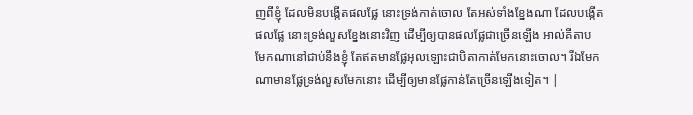ញពីខ្ញុំ ដែលមិនបង្កើតផលផ្លែ នោះទ្រង់កាត់ចោល តែអស់ទាំងខ្នែងណា ដែលបង្កើតផលផ្លែ នោះទ្រង់លួសខ្នែងនោះវិញ ដើម្បីឲ្យបានផលផ្លែជាច្រើនឡើង អាល់គីតាប មែកណានៅជាប់នឹងខ្ញុំ តែឥតមានផ្លែអុលឡោះជាបិតាកាត់មែកនោះចោល។ រីឯមែកណាមានផ្លែទ្រង់លួសមែកនោះ ដើម្បីឲ្យមានផ្លែកាន់តែច្រើនឡើងទៀត។ |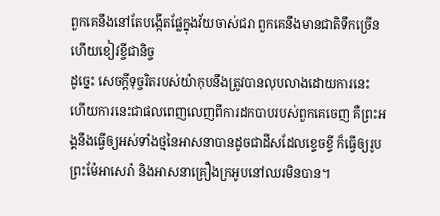ពួកគេនឹងនៅតែបង្កើតផ្លែក្នុងវ័យចាស់ជរា ពួកគេនឹងមានជាតិទឹកច្រើន ហើយខៀវខ្ចីជានិច្ច
ដូច្នេះ សេចក្ដីទុច្ចរិតរបស់យ៉ាកុបនឹងត្រូវបានលុបលាងដោយការនេះ ហើយការនេះជាផលពេញលេញពីការដកបាបរបស់ពួកគេចេញ គឺព្រះអង្គនឹងធ្វើឲ្យអស់ទាំងថ្មនៃអាសនាបានដូចជាដីសដែលខ្ទេចខ្ទី ក៏ធ្វើឲ្យរូបព្រះម៉ែអាសេរ៉ា និងអាសនាគ្រឿងក្រអូបនៅឈរមិនបាន។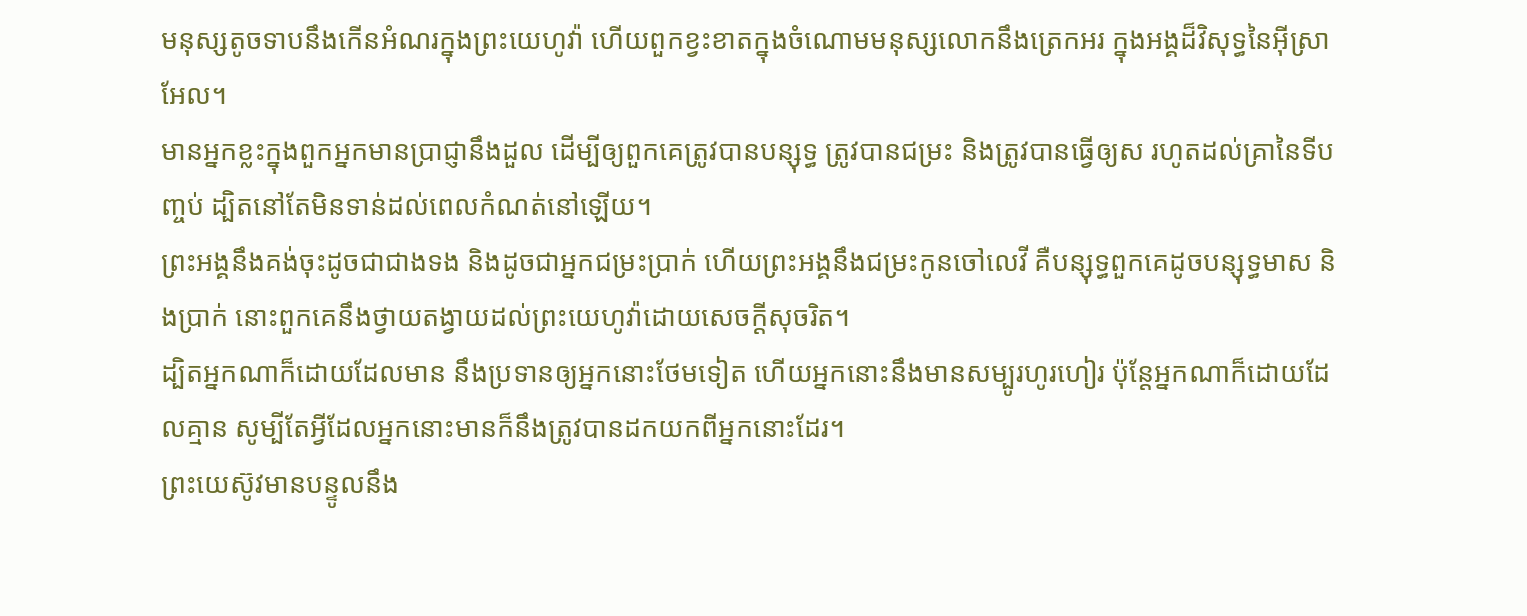មនុស្សតូចទាបនឹងកើនអំណរក្នុងព្រះយេហូវ៉ា ហើយពួកខ្វះខាតក្នុងចំណោមមនុស្សលោកនឹងត្រេកអរ ក្នុងអង្គដ៏វិសុទ្ធនៃអ៊ីស្រាអែល។
មានអ្នកខ្លះក្នុងពួកអ្នកមានប្រាជ្ញានឹងដួល ដើម្បីឲ្យពួកគេត្រូវបានបន្សុទ្ធ ត្រូវបានជម្រះ និងត្រូវបានធ្វើឲ្យស រហូតដល់គ្រានៃទីបញ្ចប់ ដ្បិតនៅតែមិនទាន់ដល់ពេលកំណត់នៅឡើយ។
ព្រះអង្គនឹងគង់ចុះដូចជាជាងទង និងដូចជាអ្នកជម្រះប្រាក់ ហើយព្រះអង្គនឹងជម្រះកូនចៅលេវី គឺបន្សុទ្ធពួកគេដូចបន្សុទ្ធមាស និងប្រាក់ នោះពួកគេនឹងថ្វាយតង្វាយដល់ព្រះយេហូវ៉ាដោយសេចក្ដីសុចរិត។
ដ្បិតអ្នកណាក៏ដោយដែលមាន នឹងប្រទានឲ្យអ្នកនោះថែមទៀត ហើយអ្នកនោះនឹងមានសម្បូរហូរហៀរ ប៉ុន្តែអ្នកណាក៏ដោយដែលគ្មាន សូម្បីតែអ្វីដែលអ្នកនោះមានក៏នឹងត្រូវបានដកយកពីអ្នកនោះដែរ។
ព្រះយេស៊ូវមានបន្ទូលនឹង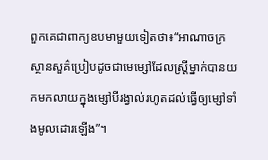ពួកគេជាពាក្យឧបមាមួយទៀតថា៖“អាណាចក្រស្ថានសួគ៌ប្រៀបដូចជាមេម្សៅដែលស្ត្រីម្នាក់បានយកមកលាយក្នុងម្សៅបីរង្វាល់រហូតដល់ធ្វើឲ្យម្សៅទាំងមូលដោរឡើង”។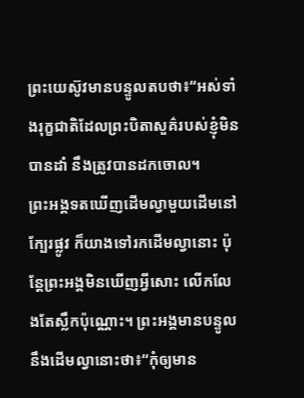ព្រះយេស៊ូវមានបន្ទូលតបថា៖“អស់ទាំងរុក្ខជាតិដែលព្រះបិតាសួគ៌របស់ខ្ញុំមិនបានដាំ នឹងត្រូវបានដកចោល។
ព្រះអង្គទតឃើញដើមល្វាមួយដើមនៅក្បែរផ្លូវ ក៏យាងទៅរកដើមល្វានោះ ប៉ុន្តែព្រះអង្គមិនឃើញអ្វីសោះ លើកលែងតែស្លឹកប៉ុណ្ណោះ។ ព្រះអង្គមានបន្ទូលនឹងដើមល្វានោះថា៖“កុំឲ្យមាន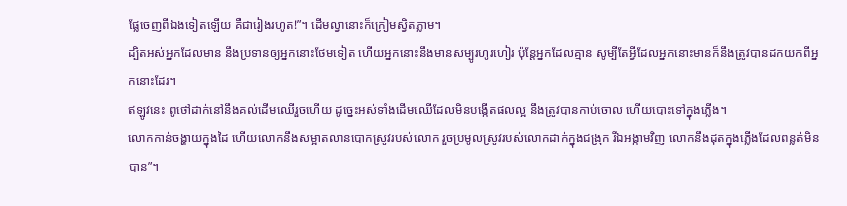ផ្លែចេញពីឯងទៀតឡើយ គឺជារៀងរហូត!”។ ដើមល្វានោះក៏ក្រៀមស្វិតភ្លាម។
ដ្បិតអស់អ្នកដែលមាន នឹងប្រទានឲ្យអ្នកនោះថែមទៀត ហើយអ្នកនោះនឹងមានសម្បូរហូរហៀរ ប៉ុន្តែអ្នកដែលគ្មាន សូម្បីតែអ្វីដែលអ្នកនោះមានក៏នឹងត្រូវបានដកយកពីអ្នកនោះដែរ។
ឥឡូវនេះ ពូថៅដាក់នៅនឹងគល់ដើមឈើរួចហើយ ដូច្នេះអស់ទាំងដើមឈើដែលមិនបង្កើតផលល្អ នឹងត្រូវបានកាប់ចោល ហើយបោះទៅក្នុងភ្លើង។
លោកកាន់ចង្ហាយក្នុងដៃ ហើយលោកនឹងសម្អាតលានបោកស្រូវរបស់លោក រួចប្រមូលស្រូវរបស់លោកដាក់ក្នុងជង្រុក រីឯអង្កាមវិញ លោកនឹងដុតក្នុងភ្លើងដែលពន្លត់មិនបាន”។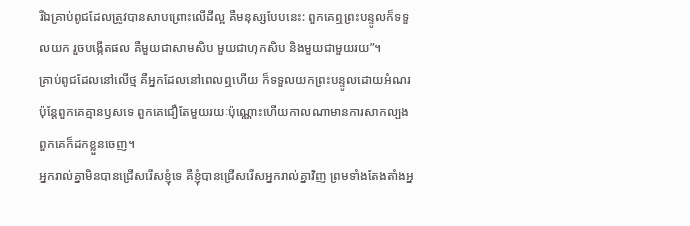រីឯគ្រាប់ពូជដែលត្រូវបានសាបព្រោះលើដីល្អ គឺមនុស្សបែបនេះ: ពួកគេឮព្រះបន្ទូលក៏ទទួលយក រួចបង្កើតផល គឺមួយជាសាមសិប មួយជាហុកសិប និងមួយជាមួយរយ”។
គ្រាប់ពូជដែលនៅលើថ្ម គឺអ្នកដែលនៅពេលឮហើយ ក៏ទទួលយកព្រះបន្ទូលដោយអំណរ ប៉ុន្តែពួកគេគ្មានឫសទេ ពួកគេជឿតែមួយរយៈប៉ុណ្ណោះហើយកាលណាមានការសាកល្បង ពួកគេក៏ដកខ្លួនចេញ។
អ្នករាល់គ្នាមិនបានជ្រើសរើសខ្ញុំទេ គឺខ្ញុំបានជ្រើសរើសអ្នករាល់គ្នាវិញ ព្រមទាំងតែងតាំងអ្ន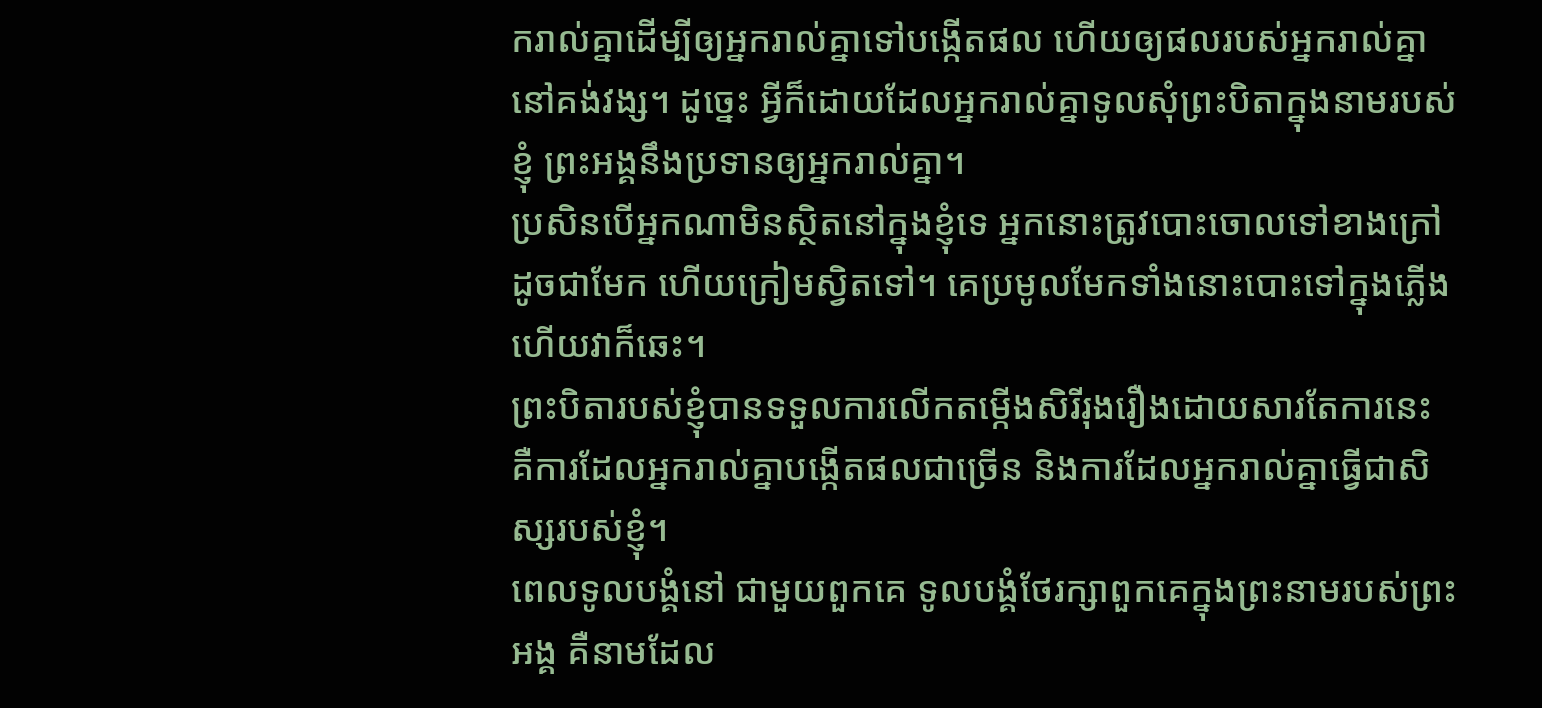ករាល់គ្នាដើម្បីឲ្យអ្នករាល់គ្នាទៅបង្កើតផល ហើយឲ្យផលរបស់អ្នករាល់គ្នានៅគង់វង្ស។ ដូច្នេះ អ្វីក៏ដោយដែលអ្នករាល់គ្នាទូលសុំព្រះបិតាក្នុងនាមរបស់ខ្ញុំ ព្រះអង្គនឹងប្រទានឲ្យអ្នករាល់គ្នា។
ប្រសិនបើអ្នកណាមិនស្ថិតនៅក្នុងខ្ញុំទេ អ្នកនោះត្រូវបោះចោលទៅខាងក្រៅដូចជាមែក ហើយក្រៀមស្វិតទៅ។ គេប្រមូលមែកទាំងនោះបោះទៅក្នុងភ្លើង ហើយវាក៏ឆេះ។
ព្រះបិតារបស់ខ្ញុំបានទទួលការលើកតម្កើងសិរីរុងរឿងដោយសារតែការនេះ គឺការដែលអ្នករាល់គ្នាបង្កើតផលជាច្រើន និងការដែលអ្នករាល់គ្នាធ្វើជាសិស្សរបស់ខ្ញុំ។
ពេលទូលបង្គំនៅ ជាមួយពួកគេ ទូលបង្គំថែរក្សាពួកគេក្នុងព្រះនាមរបស់ព្រះអង្គ គឺនាមដែល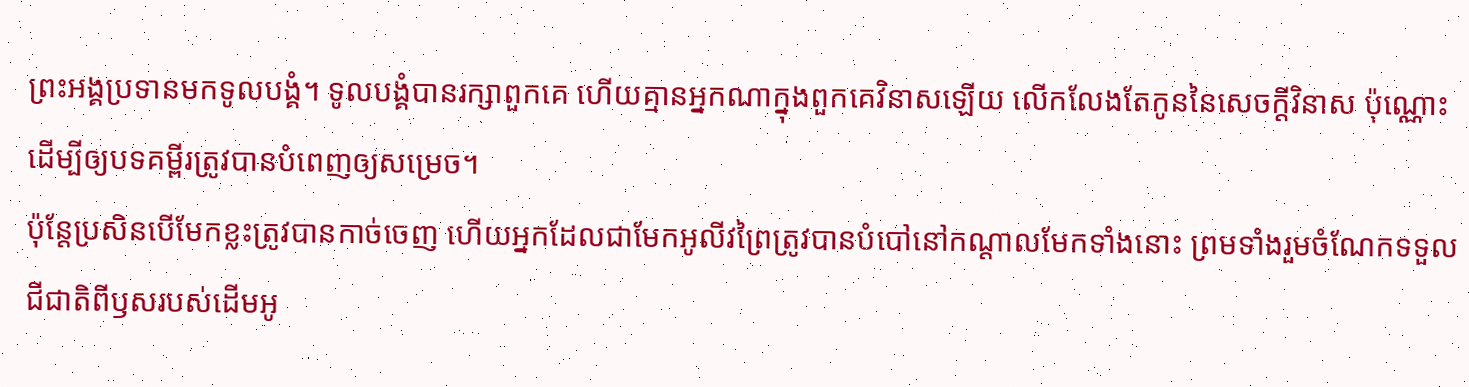ព្រះអង្គប្រទានមកទូលបង្គំ។ ទូលបង្គំបានរក្សាពួកគេ ហើយគ្មានអ្នកណាក្នុងពួកគេវិនាសឡើយ លើកលែងតែកូននៃសេចក្ដីវិនាស ប៉ុណ្ណោះ ដើម្បីឲ្យបទគម្ពីរត្រូវបានបំពេញឲ្យសម្រេច។
ប៉ុន្តែប្រសិនបើមែកខ្លះត្រូវបានកាច់ចេញ ហើយអ្នកដែលជាមែកអូលីវព្រៃត្រូវបានបំបៅនៅកណ្ដាលមែកទាំងនោះ ព្រមទាំងរួមចំណែកទទួលជីជាតិពីឫសរបស់ដើមអូ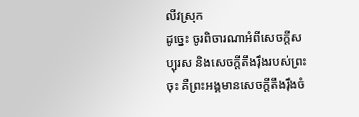លីវស្រុក
ដូច្នេះ ចូរពិចារណាអំពីសេចក្ដីសប្បុរស និងសេចក្ដីតឹងរ៉ឹងរបស់ព្រះចុះ គឺព្រះអង្គមានសេចក្ដីតឹងរ៉ឹងចំ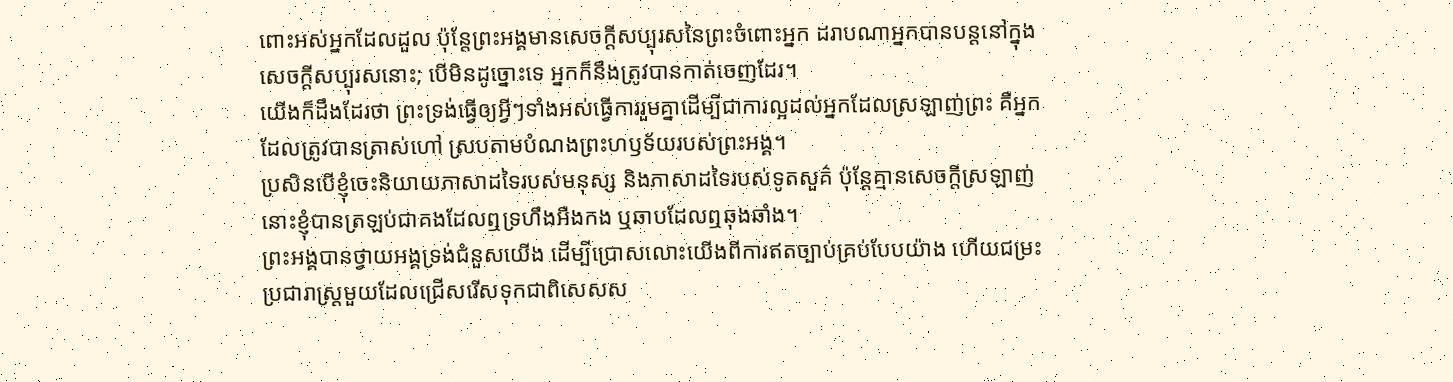ពោះអស់អ្នកដែលដួល ប៉ុន្តែព្រះអង្គមានសេចក្ដីសប្បុរសនៃព្រះចំពោះអ្នក ដរាបណាអ្នកបានបន្តនៅក្នុងសេចក្ដីសប្បុរសនោះ; បើមិនដូច្នោះទេ អ្នកក៏នឹងត្រូវបានកាត់ចេញដែរ។
យើងក៏ដឹងដែរថា ព្រះទ្រង់ធ្វើឲ្យអ្វីៗទាំងអស់ធ្វើការរួមគ្នាដើម្បីជាការល្អដល់អ្នកដែលស្រឡាញ់ព្រះ គឺអ្នកដែលត្រូវបានត្រាស់ហៅ ស្របតាមបំណងព្រះហឫទ័យរបស់ព្រះអង្គ។
ប្រសិនបើខ្ញុំចេះនិយាយភាសាដទៃរបស់មនុស្ស និងភាសាដទៃរបស់ទូតសួគ៌ ប៉ុន្តែគ្មានសេចក្ដីស្រឡាញ់ នោះខ្ញុំបានត្រឡប់ជាគងដែលឮទ្រហឹងអឺងកង ឬឆាបដែលឮឆុងឆាំង។
ព្រះអង្គបានថ្វាយអង្គទ្រង់ជំនួសយើង ដើម្បីប្រោសលោះយើងពីការឥតច្បាប់គ្រប់បែបយ៉ាង ហើយជម្រះប្រជារាស្ត្រមួយដែលជ្រើសរើសទុកជាពិសេសស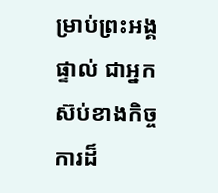ម្រាប់ព្រះអង្គផ្ទាល់ ជាអ្នកស៊ប់ខាងកិច្ចការដ៏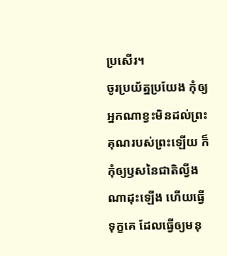ប្រសើរ។
ចូរប្រយ័ត្នប្រយែង កុំឲ្យអ្នកណាខ្វះមិនដល់ព្រះគុណរបស់ព្រះឡើយ ក៏កុំឲ្យឫសនៃជាតិល្វីងណាដុះឡើង ហើយធ្វើទុក្ខគេ ដែលធ្វើឲ្យមនុ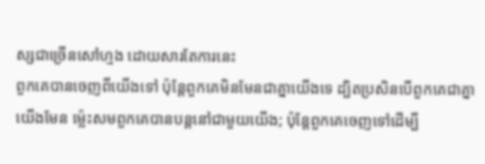ស្សជាច្រើនសៅហ្មង ដោយសារតែការនេះ
ពួកគេបានចេញពីយើងទៅ ប៉ុន្តែពួកគេមិនមែនជាគ្នាយើងទេ ដ្បិតប្រសិនបើពួកគេជាគ្នាយើងមែន ម្ល៉េះសមពួកគេបានបន្តនៅជាមួយយើង; ប៉ុន្តែពួកគេចេញទៅដើម្បី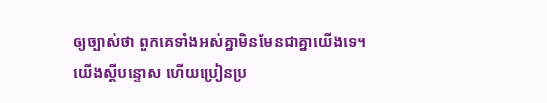ឲ្យច្បាស់ថា ពួកគេទាំងអស់គ្នាមិនមែនជាគ្នាយើងទេ។
យើងស្ដីបន្ទោស ហើយប្រៀនប្រ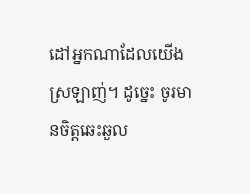ដៅអ្នកណាដែលយើងស្រឡាញ់។ ដូច្នេះ ចូរមានចិត្តឆេះឆួល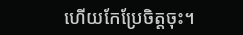ហើយកែប្រែចិត្តចុះ។